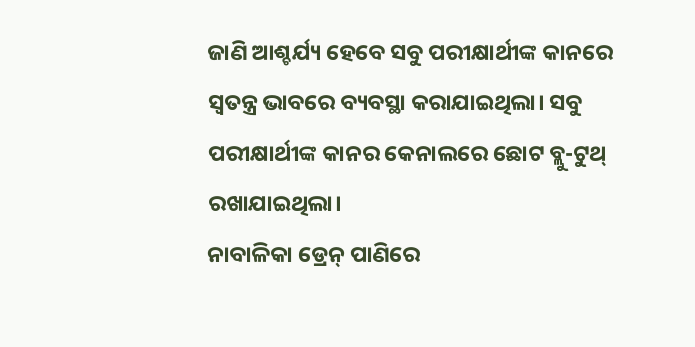ଜାଣି ଆଶ୍ଚର୍ଯ୍ୟ ହେବେ ସବୁ ପରୀକ୍ଷାର୍ଥୀଙ୍କ କାନରେ ସ୍ୱତନ୍ତ୍ର ଭାବରେ ବ୍ୟବସ୍ଥା କରାଯାଇଥିଲା। ସବୁ ପରୀକ୍ଷାର୍ଥୀଙ୍କ କାନର କେନାଲରେ ଛୋଟ ବ୍ଲୁ-ଟୁଥ୍ ରଖାଯାଇଥିଲା।
ନାବାଳିକା ଡ୍ରେନ୍ ପାଣିରେ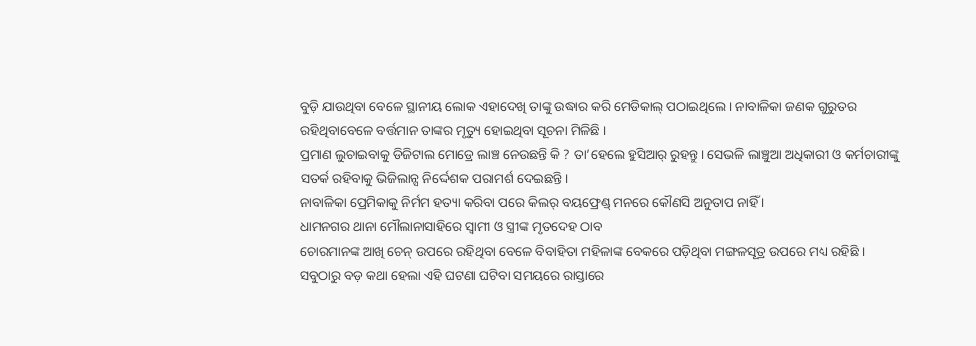ବୁଡ଼ି ଯାଉଥିବା ବେଳେ ସ୍ଥାନୀୟ ଲୋକ ଏହାଦେଖି ତାଙ୍କୁ ଉଦ୍ଧାର କରି ମେଡିକାଲ୍ ପଠାଇଥିଲେ । ନାବାଳିକା ଜଣକ ଗୁରୁତର ରହିଥିବାବେଳେ ବର୍ତ୍ତମାନ ତାଙ୍କର ମୃତ୍ୟୁ ହୋଇଥିବା ସୂଚନା ମିଳିଛି ।
ପ୍ରମାଣ ଲୁଚାଇବାକୁ ଡିଜିଟାଲ ମୋଡ୍ରେ ଲାଞ୍ଚ ନେଉଛନ୍ତି କି ? ତା’ହେଲେ ହୁସିଆର୍ ରୁହନ୍ତୁ। ସେଭଳି ଲାଞ୍ଚୁଆ ଅଧିକାରୀ ଓ କର୍ମଚାରୀଙ୍କୁ ସତର୍କ ରହିବାକୁ ଭିଜିଲାନ୍ସ ନିର୍ଦ୍ଦେଶକ ପରାମର୍ଶ ଦେଇଛନ୍ତି।
ନାବାଳିକା ପ୍ରେମିକାକୁ ନିର୍ମମ ହତ୍ୟା କରିବା ପରେ କିଲର୍ ବୟଫ୍ରେଣ୍ଡ୍ ମନରେ କୌଣସି ଅନୁତାପ ନାହିଁ ।
ଧାମନଗର ଥାନା ମୌଲାନାସାହିରେ ସ୍ୱାମୀ ଓ ସ୍ତ୍ରୀଙ୍କ ମୃତଦେହ ଠାବ
ଚୋରମାନଙ୍କ ଆଖି ଚେନ୍ ଉପରେ ରହିଥିବା ବେଳେ ବିବାହିତା ମହିଳାଙ୍କ ବେକରେ ପଡ଼ିଥିବା ମଙ୍ଗଳସୂତ୍ର ଉପରେ ମଧ୍ୟ ରହିଛି ।
ସବୁଠାରୁ ବଡ଼ କଥା ହେଲା ଏହି ଘଟଣା ଘଟିବା ସମୟରେ ରାସ୍ତାରେ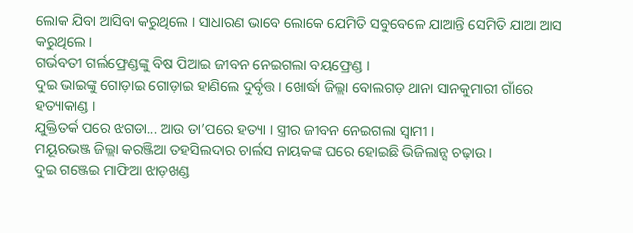ଲୋକ ଯିବା ଆସିବା କରୁଥିଲେ । ସାଧାରଣ ଭାବେ ଲୋକେ ଯେମିତି ସବୁବେଳେ ଯାଆନ୍ତି ସେମିତି ଯାଆ ଆସ କରୁଥିଲେ ।
ଗର୍ଭବତୀ ଗର୍ଲଫ୍ରେଣ୍ଡଙ୍କୁ ବିଷ ପିଆଇ ଜୀବନ ନେଇଗଲା ବୟଫ୍ରେଣ୍ଡ ।
ଦୁଇ ଭାଇଙ୍କୁ ଗୋଡ଼ାଇ ଗୋଡ଼ାଇ ହାଣିଲେ ଦୁର୍ବୃତ୍ତ । ଖୋର୍ଦ୍ଧା ଜିଲ୍ଲା ବୋଲଗଡ଼ ଥାନା ସାନକୁମାରୀ ଗାଁରେ ହତ୍ୟାକାଣ୍ଡ ।
ଯୁକ୍ତିତର୍କ ପରେ ଝଗଡା... ଆଉ ତା’ପରେ ହତ୍ୟା । ସ୍ତ୍ରୀର ଜୀବନ ନେଇଗଲା ସ୍ୱାମୀ ।
ମୟୂରଭଞ୍ଜ ଜିଲ୍ଲା କରଞ୍ଜିଆ ତହସିଲଦାର ଚାର୍ଲସ ନାୟକଙ୍କ ଘରେ ହୋଇଛି ଭିଜିଲାନ୍ସ ଚଢ଼ାଉ।
ଦୁଇ ଗଞ୍ଜେଇ ମାଫିଆ ଝାଡ଼ଖଣ୍ଡ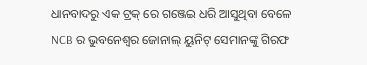ଧାନବାଦରୁ ଏକ ଟ୍ରକ୍ ରେ ଗଞ୍ଜେଇ ଧରି ଆସୁଥିବା ବେଳେ NCB ର ଭୁବନେଶ୍ୱର ଜୋନାଲ୍ ୟୁନିଟ୍ ସେମାନଙ୍କୁ ଗିରଫ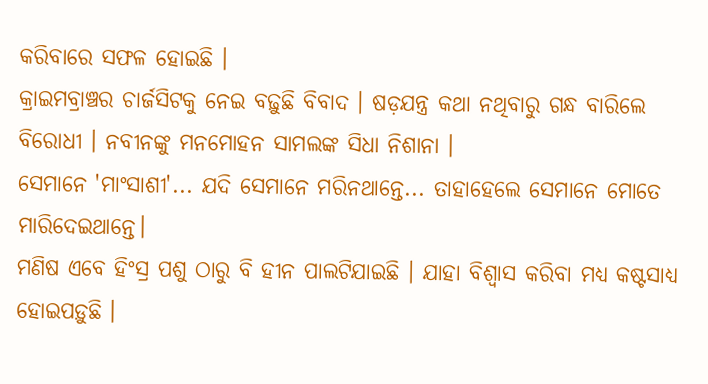କରିବାରେ ସଫଳ ହୋଇଛି ।
କ୍ରାଇମବ୍ରାଞ୍ଚର ଚାର୍ଜସିଟକୁ ନେଇ ବଢ଼ୁଛି ବିବାଦ । ଷଡ଼ଯନ୍ତ୍ର କଥା ନଥିବାରୁ ଗନ୍ଧ ବାରିଲେ ବିରୋଧୀ । ନବୀନଙ୍କୁ ମନମୋହନ ସାମଲଙ୍କ ସିଧା ନିଶାନା ।
ସେମାନେ 'ମାଂସାଶୀ'... ଯଦି ସେମାନେ ମରିନଥାନ୍ତେ... ତାହାହେଲେ ସେମାନେ ମୋତେ ମାରିଦେଇଥାନ୍ତେ।
ମଣିଷ ଏବେ ହିଂସ୍ର ପଶୁ ଠାରୁ ବି ହୀନ ପାଲଟିଯାଇଛି । ଯାହା ବିଶ୍ୱାସ କରିବା ମଧ୍ୟ କଷ୍ଟସାଧ୍ୟ ହୋଇପଡ଼ୁଛି ।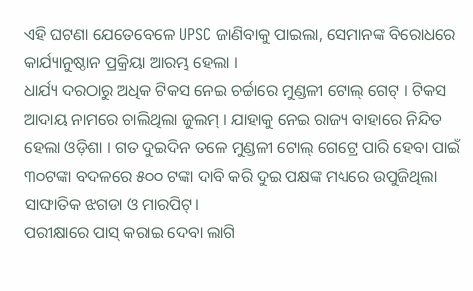ଏହି ଘଟଣା ଯେତେବେଳେ UPSC ଜାଣିବାକୁ ପାଇଲା, ସେମାନଙ୍କ ବିରୋଧରେ କାର୍ଯ୍ୟାନୁଷ୍ଠାନ ପ୍ରକ୍ରିୟା ଆରମ୍ଭ ହେଲା ।
ଧାର୍ଯ୍ୟ ଦରଠାରୁ ଅଧିକ ଟିକସ ନେଇ ଚର୍ଚ୍ଚାରେ ମୁଣ୍ଡଳୀ ଟୋଲ୍ ଗେଟ୍ । ଟିକସ ଆଦାୟ ନାମରେ ଚାଲିଥିଲା ଜୁଲମ୍ । ଯାହାକୁ ନେଇ ରାଜ୍ୟ ବାହାରେ ନିନ୍ଦିତ ହେଲା ଓଡ଼ିଶା । ଗତ ଦୁଇଦିନ ତଳେ ମୁଣ୍ଡଳୀ ଟୋଲ୍ ଗେଟ୍ରେ ପାରି ହେବା ପାଇଁ ୩୦ଟଙ୍କା ବଦଳରେ ୫୦୦ ଟଙ୍କା ଦାବି କରି ଦୁଇ ପକ୍ଷଙ୍କ ମଧ୍ୟରେ ଉପୁଜିଥିଲା ସାଙ୍ଘାତିକ ଝଗଡା ଓ ମାରପିଟ୍।
ପରୀକ୍ଷାରେ ପାସ୍ କରାଇ ଦେବା ଲାଗି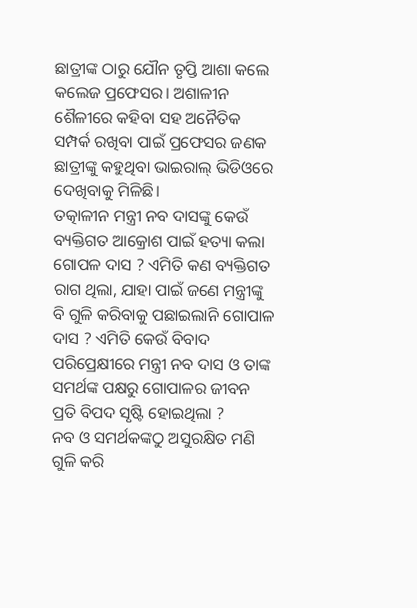ଛାତ୍ରୀଙ୍କ ଠାରୁ ଯୌନ ତୃପ୍ତି ଆଶା କଲେ କଲେଜ ପ୍ରଫେସର। ଅଶାଳୀନ ଶୈଳୀରେ କହିବା ସହ ଅନୈତିକ ସମ୍ପର୍କ ରଖିବା ପାଇଁ ପ୍ରଫେସର ଜଣକ ଛାତ୍ରୀଙ୍କୁ କହୁଥିବା ଭାଇରାଲ୍ ଭିଡିଓରେ ଦେଖିବାକୁ ମିଳିଛି।
ତତ୍କାଳୀନ ମନ୍ତ୍ରୀ ନବ ଦାସଙ୍କୁ କେଉଁ ବ୍ୟକ୍ତିଗତ ଆକ୍ରୋଶ ପାଇଁ ହତ୍ୟା କଲା ଗୋପଳ ଦାସ ? ଏମିତି କଣ ବ୍ୟକ୍ତିଗତ ରାଗ ଥିଲା, ଯାହା ପାଇଁ ଜଣେ ମନ୍ତ୍ରୀଙ୍କୁ ବି ଗୁଳି କରିବାକୁ ପଛାଇଲାନି ଗୋପାଳ ଦାସ ? ଏମିତି କେଉଁ ବିବାଦ ପରିପ୍ରେକ୍ଷୀରେ ମନ୍ତ୍ରୀ ନବ ଦାସ ଓ ତାଙ୍କ ସମର୍ଥଙ୍କ ପକ୍ଷରୁ ଗୋପାଳର ଜୀବନ ପ୍ରତି ବିପଦ ସୃଷ୍ଟି ହୋଇଥିଲା ?
ନବ ଓ ସମର୍ଥକଙ୍କଠୁ ଅସୁରକ୍ଷିତ ମଣି ଗୁଳି କରି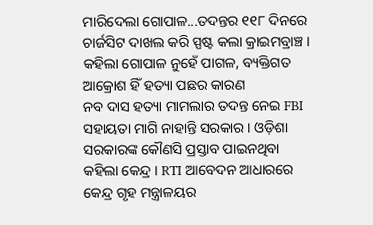ମାରିଦେଲା ଗୋପାଳ...ତଦନ୍ତର ୧୧୮ ଦିନରେ ଚାର୍ଜସିଟ ଦାଖଲ କରି ସ୍ପଷ୍ଟ କଲା କ୍ରାଇମବ୍ରାଞ୍ଚ । କହିଲା ଗୋପାଳ ନୁହେଁ ପାଗଳ, ବ୍ୟକ୍ତିଗତ ଆକ୍ରୋଶ ହିଁ ହତ୍ୟା ପଛର କାରଣ
ନବ ଦାସ ହତ୍ୟା ମାମଲାର ତଦନ୍ତ ନେଇ FBI ସହାୟତା ମାଗି ନାହାନ୍ତି ସରକାର । ଓଡ଼ିଶା ସରକାରଙ୍କ କୌଣସି ପ୍ରସ୍ତାବ ପାଇନଥିବା କହିଲା କେନ୍ଦ୍ର । RTI ଆବେଦନ ଆଧାରରେ କେନ୍ଦ୍ର ଗୃହ ମନ୍ତ୍ରାଳୟର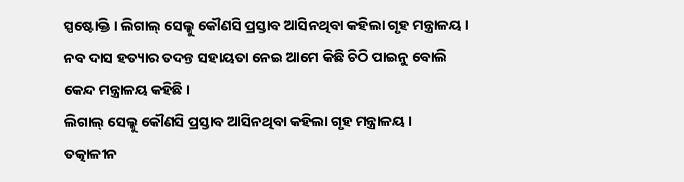ସ୍ପଷ୍ଟୋକ୍ତି । ଲିଗାଲ୍ ସେଲ୍କୁ କୌଣସି ପ୍ରସ୍ତାବ ଆସିନଥିବା କହିଲା ଗୃହ ମନ୍ତ୍ରାଳୟ । ନବ ଦାସ ହତ୍ୟାର ତଦନ୍ତ ସହାୟତା ନେଇ ଆମେ କିଛି ଚିଠି ପାଇନୁ ବୋଲି କେନ୍ଦ ମନ୍ତ୍ରାଳୟ କହିଛି ।
ଲିଗାଲ୍ ସେଲ୍କୁ କୌଣସି ପ୍ରସ୍ତାବ ଆସିନଥିବା କହିଲା ଗୃହ ମନ୍ତ୍ରାଳୟ ।
ତତ୍କାଳୀନ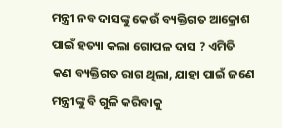ମନ୍ତ୍ରୀ ନବ ଦାସଙ୍କୁ କେଉଁ ବ୍ୟକ୍ତିଗତ ଆକ୍ରୋଶ ପାଇଁ ହତ୍ୟା କଲା ଗୋପଳ ଦାସ ? ଏମିତି କଣ ବ୍ୟକ୍ତିଗତ ରାଗ ଥିଲା, ଯାହା ପାଇଁ ଜଣେ ମନ୍ତ୍ରୀଙ୍କୁ ବି ଗୁଳି କରିବାକୁ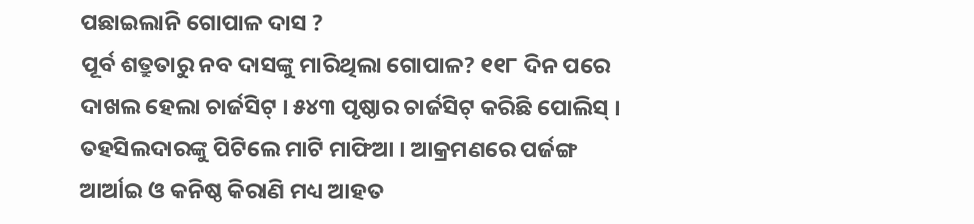ପଛାଇଲାନି ଗୋପାଳ ଦାସ ?
ପୂର୍ବ ଶତ୍ରୁତାରୁ ନବ ଦାସଙ୍କୁ ମାରିଥିଲା ଗୋପାଳ? ୧୧୮ ଦିନ ପରେ ଦାଖଲ ହେଲା ଚାର୍ଜସିଟ୍ । ୫୪୩ ପୃଷ୍ଠାର ଚାର୍ଜସିଟ୍ କରିଛି ପୋଲିସ୍ ।
ତହସିଲଦାରଙ୍କୁ ପିଟିଲେ ମାଟି ମାଫିଆ । ଆକ୍ରମଣରେ ପର୍ଜଙ୍ଗ ଆର୍ଆଇ ଓ କନିଷ୍ଠ କିରାଣି ମଧ୍ୟ ଆହତ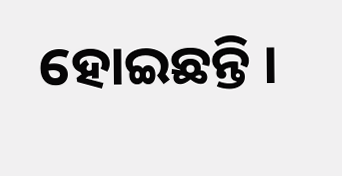ହୋଇଛନ୍ତି ।